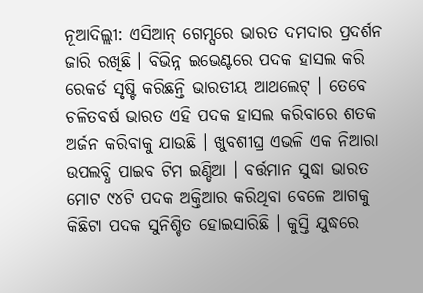ନୂଆଦିଲ୍ଲୀ: ଏସିଆନ୍ ଗେମ୍ସରେ ଭାରତ ଦମଦାର ପ୍ରଦର୍ଶନ ଜାରି ରଖିଛି । ବିଭିନ୍ନ ଇଭେଣ୍ଟରେ ପଦକ ହାସଲ କରି ରେକର୍ଡ ସୃଷ୍ଟି କରିଛନ୍ତି ଭାରତୀୟ ଆଥଲେଟ୍ । ତେବେ ଚଳିତବର୍ଷ ଭାରତ ଏହି ପଦକ ହାସଲ କରିବାରେ ଶତକ ଅର୍ଜନ କରିବାକୁ ଯାଉଛି । ଖୁବଶୀଘ୍ର ଏଭଳି ଏକ ନିଆରା ଉପଲବ୍ଧି ପାଇବ ଟିମ ଇଣ୍ଡିଆ । ବର୍ତ୍ତମାନ ସୁଦ୍ଧା ଭାରତ ମୋଟ ୯୪ଟି ପଦକ ଅକ୍ତିଆର କରିଥିବା ବେଳେ ଆଗକୁ କିଛିଟା ପଦକ ସୁନିଶ୍ଚିତ ହୋଇସାରିଛି । କୁସ୍ତି ଯୁଦ୍ଧରେ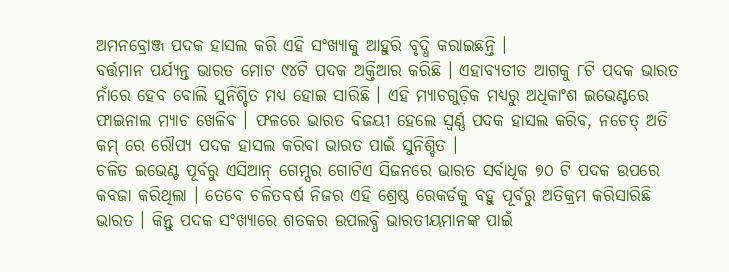ଅମନବ୍ରୋଞ୍ଜ ପଦକ ହାସଲ କରି ଏହି ସଂଖ୍ୟାକୁ ଆହୁରି ବୃଦ୍ଧି କରାଇଛନ୍ତି ।
ବର୍ତ୍ତମାନ ପର୍ଯ୍ୟନ୍ତ ଭାରତ ମୋଟ ୯୪ଟି ପଦକ ଅକ୍ତିଆର କରିଛି । ଏହାବ୍ୟତୀତ ଆଗକୁ ୮ଟି ପଦକ ଭାରତ ନାଁରେ ହେବ ବୋଲି ସୁନିଶ୍ଚିତ ମଧ୍ୟ ହୋଇ ସାରିଛି । ଏହି ମ୍ୟାଚଗୁଡ଼ିକ ମଧ୍ୟରୁ ଅଧିକାଂଶ ଇଭେଣ୍ଟରେ ଫାଇନାଲ ମ୍ୟାଚ ଖେଳିବ । ଫଳରେ ଭାରତ ବିଜୟୀ ହେଲେ ସ୍ୱର୍ଣ୍ଣ ପଦକ ହାସଲ କରିବ, ନଚେତ୍ ଅତି କମ୍ ରେ ରୌପ୍ୟ ପଦକ ହାସଲ କରିବା ଭାରତ ପାଇଁ ସୁନିଶ୍ଚିତ ।
ଚଳିତ ଇଭେଣ୍ଟ ପୂର୍ବରୁ ଏସିଆନ୍ ଗେମ୍ସର ଗୋଟିଏ ସିଜନରେ ଭାରତ ସର୍ବାଧିକ ୭୦ ଟି ପଦକ ଉପରେ କବଜା କରିଥିଲା । ତେବେ ଚଳିତବର୍ଷ ନିଜର ଏହି ଶ୍ରେଷ୍ଠ ରେକର୍ଡକୁ ବହୁ ପୂର୍ବରୁ ଅତିକ୍ରମ କରିସାରିଛି ଭାରତ । କିନ୍ତୁ ପଦକ ସଂଖ୍ୟାରେ ଶତକର ଉପଲବ୍ଧି ଭାରତୀୟମାନଙ୍କ ପାଇଁ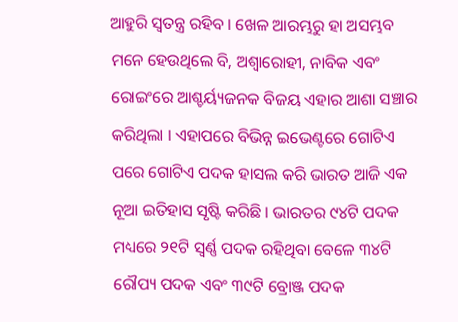ଆହୁରି ସ୍ୱତନ୍ତ୍ର ରହିବ । ଖେଳ ଆରମ୍ଭରୁ ହା ଅସମ୍ଭବ ମନେ ହେଉଥିଲେ ବି, ଅଶ୍ୱାରୋହୀ, ନାବିକ ଏବଂ ରୋଇଂରେ ଆଶ୍ଚର୍ୟ୍ୟଜନକ ବିଜୟ ଏହାର ଆଶା ସଞ୍ଚାର କରିଥିଲା । ଏହାପରେ ବିଭିନ୍ନ ଇଭେଣ୍ଟରେ ଗୋଟିଏ ପରେ ଗୋଟିଏ ପଦକ ହାସଲ କରି ଭାରତ ଆଜି ଏକ ନୂଆ ଇତିହାସ ସୃଷ୍ଟି କରିଛି । ଭାରତର ୯୪ଟି ପଦକ ମଧ୍ୟରେ ୨୧ଟି ସ୍ୱର୍ଣ୍ଣ ପଦକ ରହିଥିବା ବେଳେ ୩୪ଟି ରୌପ୍ୟ ପଦକ ଏବଂ ୩୯ଟି ବ୍ରୋଞ୍ଜ ପଦକ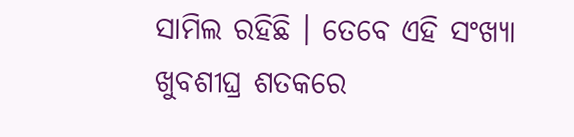ସାମିଲ ରହିଛି । ତେବେ ଏହି ସଂଖ୍ୟା ଖୁବଶୀଘ୍ର ଶତକରେ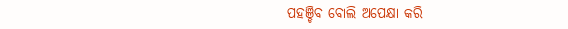ପହଞ୍ଚିବ ବୋଲି ଅପେକ୍ଷା କରି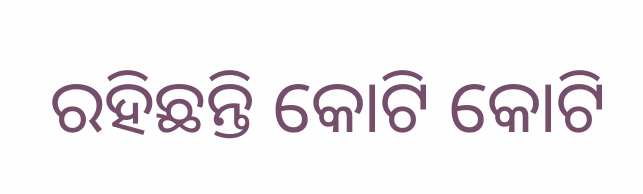ରହିଛନ୍ତି କୋଟି କୋଟି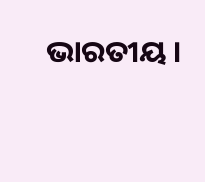ଭାରତୀୟ ।